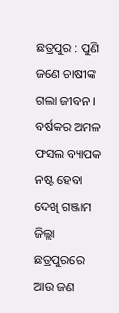ଛତ୍ରପୁର : ପୁଣି ଜଣେ ଚାଷୀଙ୍କ ଗଲା ଜୀବନ । ବର୍ଷକର ଅମଳ ଫସଲ ବ୍ୟାପକ ନଷ୍ଟ ହେବା ଦେଖି ଗଞ୍ଜାମ ଜିଲ୍ଲା ଛତ୍ରପୁରରେ ଆଉ ଜଣ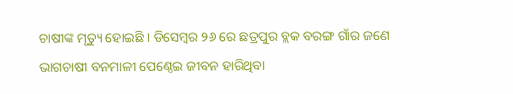ଚାଷୀଙ୍କ ମୃତ୍ୟୁ ହୋଇଛି । ଡିସେମ୍ବର ୨୬ ରେ ଛତ୍ରପୁର ବ୍ଲକ ବରଙ୍ଗ ଗାଁର ଜଣେ ଭାଗଚାଷୀ ବନମାଳୀ ପେଣ୍ଠେଇ ଜୀବନ ହାରିଥିବା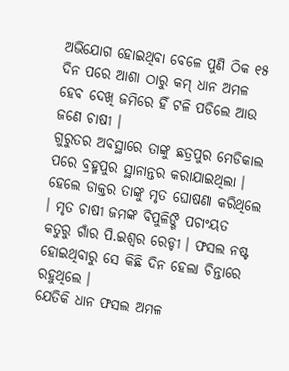ଅଭିଯୋଗ ହୋଇଥିବା ବେଳେ ପୁଣି ଠିକ ୧୫ ଦିନ ପରେ ଆଶା ଠାରୁ କମ୍ ଧାନ ଅମଳ ହେବ ଦେଖି ଜମିରେ ହିଁ ଟଳି ପଡିଲେ ଆଉ ଜଣେ ଚାଷୀ ।
ଗୁରୁତର ଅବସ୍ଥାରେ ତାଙ୍କୁ ଛତ୍ରପୁର ମେଡିକାଲ ପରେ ବ୍ରହ୍ମପୁର ସ୍ଥାନାନ୍ତର କରାଯାଇଥିଲା । ହେଲେ ଡାକ୍ତର ତାଙ୍କୁ ମୃତ ଘୋଷଣା କରିଥିଲେ । ମୃତ ଚାଷୀ ଜମଙ୍କ ବିପୁଳିଙ୍ଗି ପଚାଂୟତ କତୁରୁ ଗାଁର ପି.ଇଶ୍ୱର ରେଡ୍ଡୀ । ଫସଲ ନଷ୍ଟ ହୋଇଥିବାରୁ ସେ କିଛି ଦିନ ହେଲା ଚିନ୍ତାରେ ରହୁଥିଲେ ।
ଯେତିକି ଧାନ ଫସଲ ଅମଳ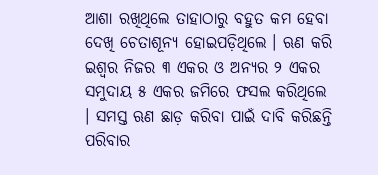ଆଶା ରଖିଥିଲେ ତାହାଠାରୁ ବହୁତ କମ ହେବା ଦେଖି ଚେତାଶୂନ୍ୟ ହୋଇପଡ଼ିଥିଲେ । ଋଣ କରି ଇଶ୍ୱର ନିଜର ୩ ଏକର ଓ ଅନ୍ୟର ୨ ଏକର ସମୁଦାୟ ୫ ଏକର ଜମିରେ ଫସଲ କରିଥିଲେ । ସମସ୍ତ ଋଣ ଛାଡ଼ କରିବା ପାଇଁ ଦାବି କରିଛନ୍ତି ପରିବାର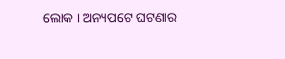ଲୋକ । ଅନ୍ୟପଟେ ଘଟଣାର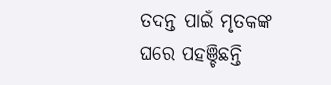ତଦନ୍ତ ପାଇଁ ମୃତକଙ୍କ ଘରେ ପହଞ୍ଚିଛନ୍ତି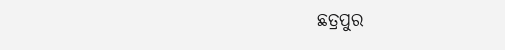ଛତ୍ରପୁର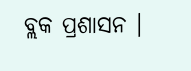ବ୍ଲକ ପ୍ରଶାସନ ।